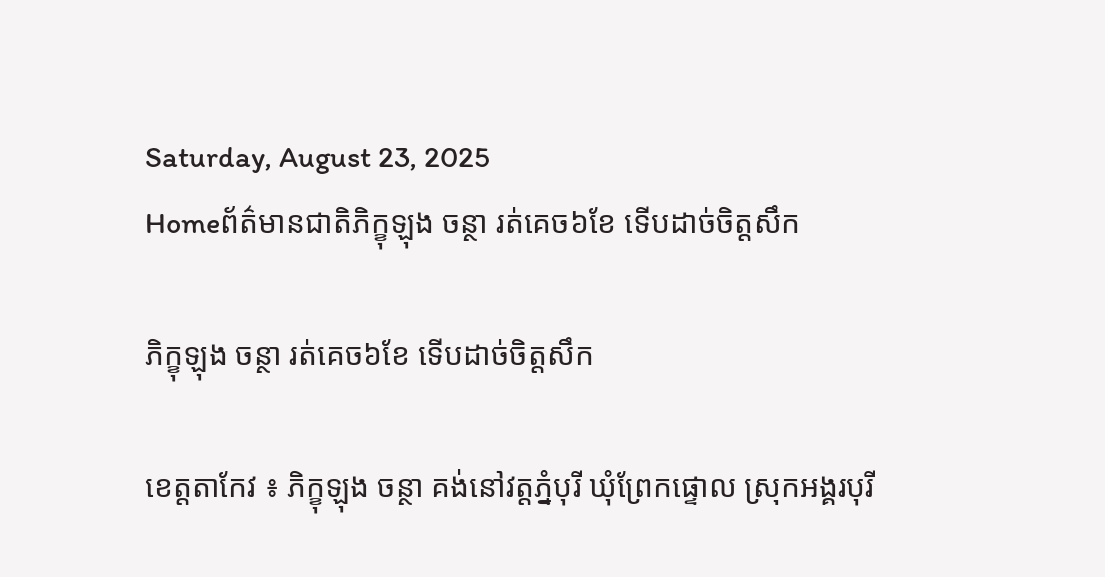Saturday, August 23, 2025
Homeព័ត៌មានជាតិភិក្ខុឡុង ចន្ថា រត់គេច៦ខែ ទើបដាច់ចិត្តសឹក

ភិក្ខុឡុង ចន្ថា រត់គេច៦ខែ ទើបដាច់ចិត្តសឹក

ខេត្តតាកែវ ៖ ភិក្ខុឡុង ចន្ថា គង់នៅវត្តភ្នំបុរី ឃុំព្រែកផ្ទោល ស្រុកអង្គរបុរី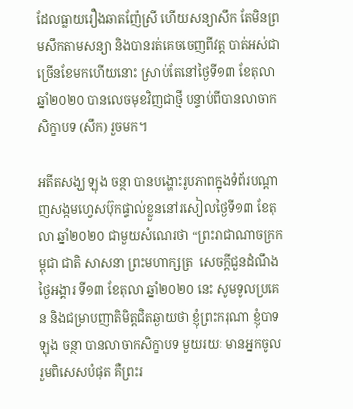ដែលធ្លាយរឿងឆាតញ៉ែស្រី ហើយសន្យាសឹក តែមិនព្រមសឹកតាមសន្យា និងបានរត់គេចចេញពីវត្ត បាត់អស់ជាច្រើនខែមកហើយនោះ ស្រាប់តែនៅថ្ងៃទី១៣ ខែតុលា ឆ្នាំ២០២០ បានលេចមុខវិញជាថ្មី បន្ទាប់ពីបានលាចាកសិក្ខាបទ (សឹក) រួចមក។

អតីតសង្ឃ ឡុង ចន្ថា បានបង្ហោះរូបភាពក្នុងទំព័របណ្តាញសង្កមហ្វេសប៊ុកផ្ទាល់ខ្លួននៅរសៀលថ្ងៃទី១៣ ខែតុលា ឆ្នាំ២០២០ ជាមួយសំណេរថា “ព្រះរាជាណាចក្រកម្ពុជា ជាតិ សាសនា ព្រះមហាក្សត្រ  សេចក្តីជួនដំណឹង ថ្ងៃអង្គារ ទី១៣ ខែតុលា ឆ្នាំ២០២០ នេះ សូមទូលប្រគេន និងជម្រាបញាតិមិត្តជិតឆ្ងាយថា ខ្ញុំព្រះករុណា ខ្ញុំបាទឡុង ចន្ថា បានលាចាកសិក្ខាបទ មួយរយៈ មានអ្នកចូលរួមពិសេសបំផុត គឺព្រះរ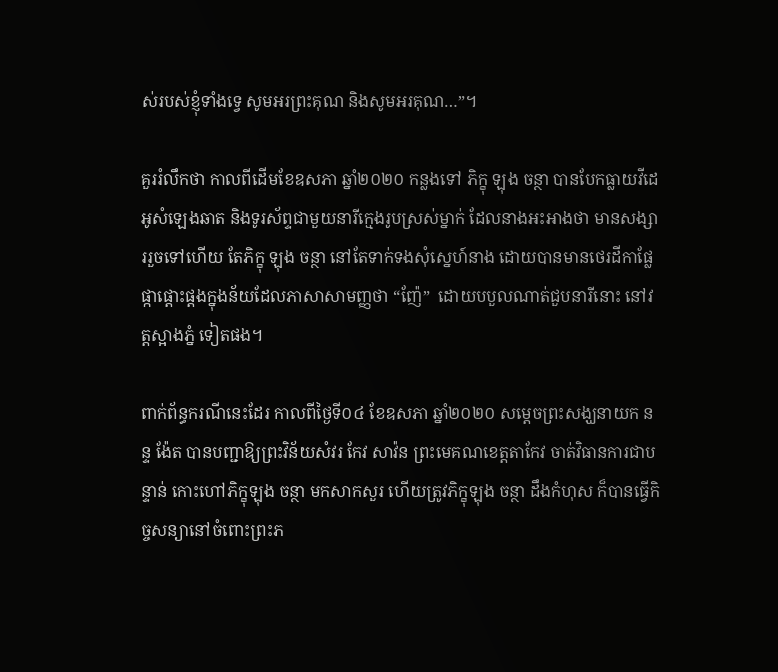ស់របស់ខ្ញុំទាំងទ្វេ សូមអរព្រះគុណ និងសូមអរគុណ…”។

គួររំលឹកថា កាលពីដើមខែឧសភា ឆ្នាំ២០២០ កន្លងទៅ ភិក្ខុ ឡុង ចន្ថា បានបែកធ្លាយវីដេអូសំឡេងឆាត និងទូរស័ព្ទជាមួយនារីក្មេងរូបស្រស់ម្នាក់ ដែលនាងអះអាងថា មានសង្សាររួចទៅហើយ តែភិក្ខុ ឡុង ចន្ថា នៅតែទាក់ទងសុំស្នេហ៍នាង ដោយបានមានថេរដីកាផ្លែផ្កាផ្តោះផ្តងក្នុងន័យដែលភាសាសាមញ្ញថា “ញ៉ែ”  ដោយបបួលណាត់ជួបនារីនោះ នៅវត្តស្អាងភ្នំ ទៀតផង។

ពាក់ព័ន្ធករណីនេះដែរ កាលពីថ្ងៃទី០៤ ខែឧសភា ឆ្នាំ២០២០ សម្តេចព្រះសង្ឃនាយក នន្ទ ង៉ែត បានបញ្ជាឱ្យព្រះវិន័យសំវរ កែវ សាវ៉ន ព្រះមេគណខេត្តតាកែវ ចាត់វិធានការជាបន្ទាន់ កោះហៅភិក្ខុឡុង ចន្ថា មកសាកសួរ ហើយត្រូវភិក្ខុឡុង ចន្ថា ដឹងកំហុស ក៏បានធ្វើកិច្ចសន្យានៅចំពោះព្រះភ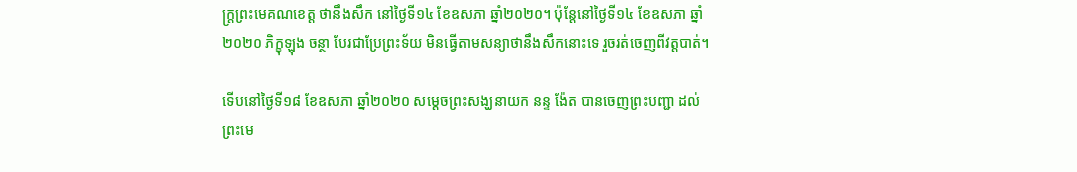ក្ត្រព្រះមេគណខេត្ត ថានឹងសឹក នៅថ្ងៃទី១៤ ខែឧសភា ឆ្នាំ២០២០។ ប៉ុន្តែនៅថ្ងៃទី១៤ ខែឧសភា ឆ្នាំ២០២០ ភិក្ខុឡុង ចន្ថា បែរជាប្រែព្រះទ័យ មិនធ្វើតាមសន្យាថានឹងសឹកនោះទេ រួចរត់ចេញពីវត្តបាត់។

ទើបនៅថ្ងៃទី១៨ ខែឧសភា ឆ្នាំ២០២០ សម្តេចព្រះសង្ឃនាយក នន្ទ ង៉ែត បានចេញព្រះបញ្ជា ដល់ព្រះមេ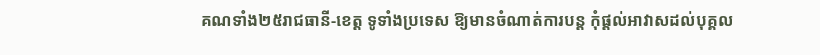គណទាំង២៥រាជធានី-ខេត្ត ទូទាំងប្រទេស ឱ្យមានចំណាត់ការបន្ត កុំផ្តល់អាវាសដល់បុគ្គល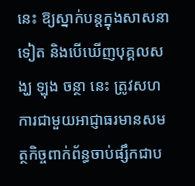នេះ ឱ្យស្នាក់បន្តក្នុងសាសនាទៀត និងបើឃើញបុគ្គលសង្ឃ ឡុង ចន្ថា នេះ ត្រូវសហការជាមួយអាជ្ញាធរមានសមត្ថកិច្ចពាក់ព័ន្ធចាប់ផ្សឹកជាប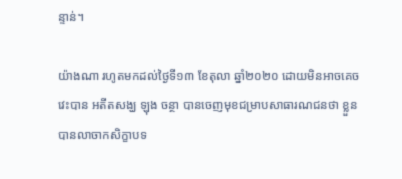ន្ទាន់។

យ៉ាងណា រហូតមកដល់ថ្ងៃទី១៣ ខែតុលា ឆ្នាំ២០២០ ដោយមិនអាចគេចវេះបាន អតីតសង្ឃ ឡុង ចន្ថា បានចេញមុខជម្រាបសាធារណជនថា ខ្លួនបានលាចាកសិក្ខាបទ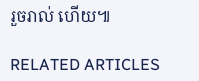រួចរាល់ ហើយ៕

RELATED ARTICLES